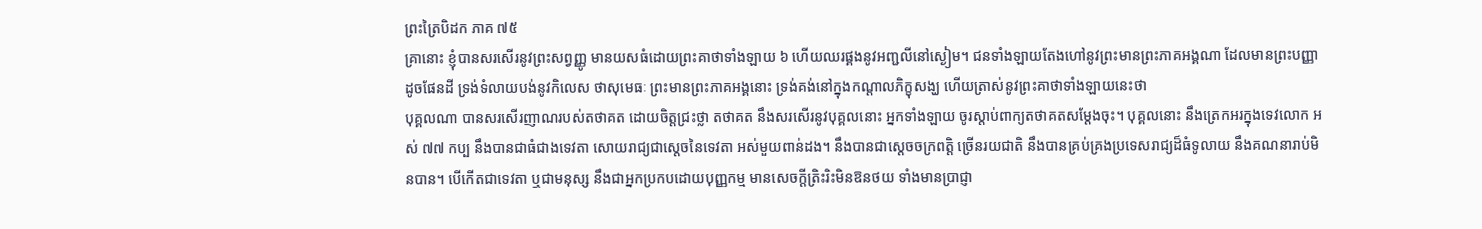ព្រះត្រៃបិដក ភាគ ៧៥
គ្រានោះ ខ្ញុំបានសរសើរនូវព្រះសព្វញ្ញូ មានយសធំដោយព្រះគាថាទាំងឡាយ ៦ ហើយឈរផ្គងនូវអញ្ជលីនៅស្ងៀម។ ជនទាំងឡាយតែងហៅនូវព្រះមានព្រះភាគអង្គណា ដែលមានព្រះបញ្ញាដូចផែនដី ទ្រង់ទំលាយបង់នូវកិលេស ថាសុមេធៈ ព្រះមានព្រះភាគអង្គនោះ ទ្រង់គង់នៅក្នុងកណ្តាលភិក្ខុសង្ឃ ហើយត្រាស់នូវព្រះគាថាទាំងឡាយនេះថា
បុគ្គលណា បានសរសើរញាណរបស់តថាគត ដោយចិត្តជ្រះថ្លា តថាគត នឹងសរសើរនូវបុគ្គលនោះ អ្នកទាំងឡាយ ចូរស្តាប់ពាក្យតថាគតសម្តែងចុះ។ បុគ្គលនោះ នឹងត្រេកអរក្នុងទេវលោក អស់ ៧៧ កប្ប នឹងបានជាធំជាងទេវតា សោយរាជ្យជាស្តេចនៃទេវតា អស់មួយពាន់ដង។ នឹងបានជាស្តេចចក្រពត្តិ ច្រើនរយជាតិ នឹងបានគ្រប់គ្រងប្រទេសរាជ្យដ៏ធំទូលាយ នឹងគណនារាប់មិនបាន។ បើកើតជាទេវតា ឬជាមនុស្ស នឹងជាអ្នកប្រកបដោយបុញ្ញកម្ម មានសេចក្តីត្រិះរិះមិនឱនថយ ទាំងមានប្រាជ្ញា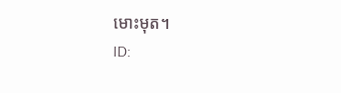មោះមុត។
ID: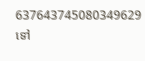637643745080349629
ទៅ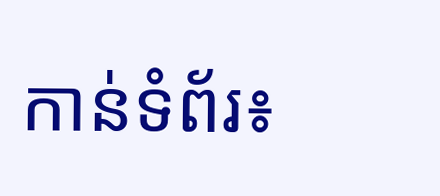កាន់ទំព័រ៖